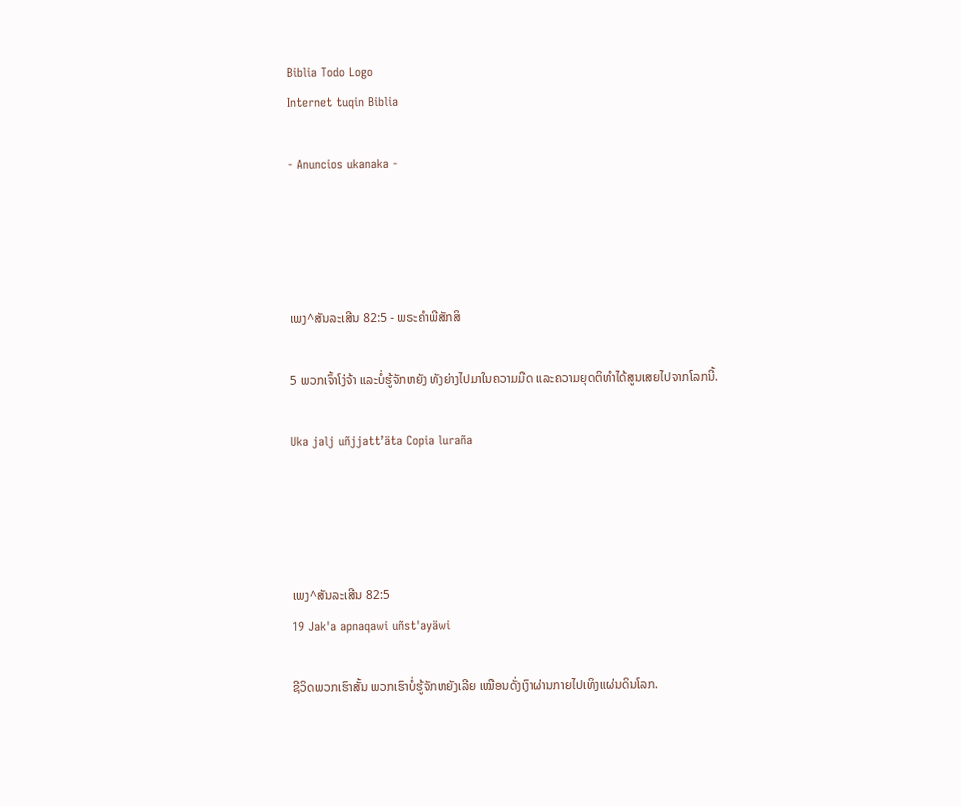Biblia Todo Logo
Internet tuqin Biblia

- Anuncios ukanaka -




ເພງ^ສັນລະເສີນ 82:5 - ພຣະຄຳພີສັກສິ

5 ພວກເຈົ້າໂງ່ຈ້າ ແລະບໍ່ຮູ້ຈັກຫຍັງ ທັງຍ່າງໄປມາໃນຄວາມມືດ ແລະຄວາມຍຸດຕິທຳໄດ້ສູນເສຍໄປຈາກໂລກນີ້.

Uka jalj uñjjattʼäta Copia luraña




ເພງ^ສັນລະເສີນ 82:5
19 Jak'a apnaqawi uñst'ayäwi

ຊີວິດພວກເຮົາສັ້ນ ພວກເຮົາບໍ່ຮູ້ຈັກຫຍັງເລີຍ ເໝືອນດັ່ງເງົາຜ່ານກາຍໄປເທິງແຜ່ນດິນໂລກ.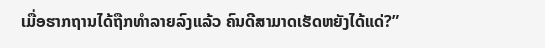ເມື່ອຮາກຖານໄດ້ຖືກທຳລາຍລົງແລ້ວ ຄົນດີສາມາດເຮັດຫຍັງໄດ້ແດ່?”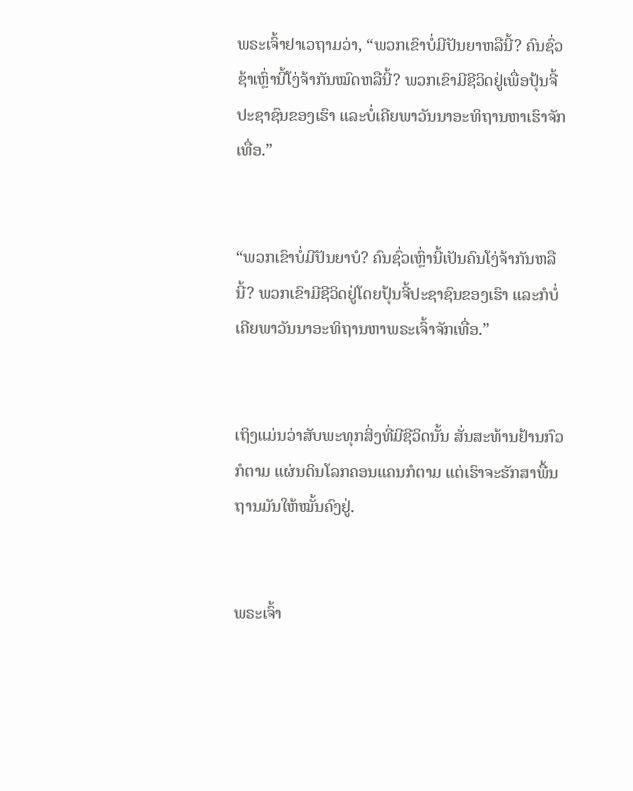ພຣະເຈົ້າຢາເວຖາມວ່າ, “ພວກເຂົາບໍ່ມີປັນຍາຫລືນີ້? ຄົນຊົ່ວຊ້າເຫຼົ່ານີ້ໂງ່ຈ້າກັນໝົດຫລືນີ້? ພວກເຂົາມີຊີວິດຢູ່ເພື່ອປຸ້ນຈີ້ປະຊາຊົນຂອງເຮົາ ແລະບໍ່ເຄີຍພາວັນນາອະທິຖານຫາເຮົາຈັກເທື່ອ.”


“ພວກເຂົາບໍ່ມີປັນຍາບໍ? ຄົນຊົ່ວເຫຼົ່ານີ້ເປັນຄົນໂງ່ຈ້າກັນຫລືນີ້? ພວກເຂົາມີຊີວິດຢູ່ໂດຍປຸ້ນຈີ້ປະຊາຊົນຂອງເຮົາ ແລະກໍບໍ່ເຄີຍພາວັນນາອະທິຖານຫາພຣະເຈົ້າຈັກເທື່ອ.”


ເຖິງແມ່ນວ່າສັບພະທຸກສິ່ງທີ່ມີຊີວິດນັ້ນ ສັ່ນສະທ້ານຢ້ານກົວກໍຕາມ ແຜ່ນດິນໂລກຄອນແຄນກໍຕາມ ແຕ່ເຮົາຈະຮັກສາພື້ນຖານມັນໃຫ້ໝັ້ນຄົງຢູ່.


ພຣະເຈົ້າ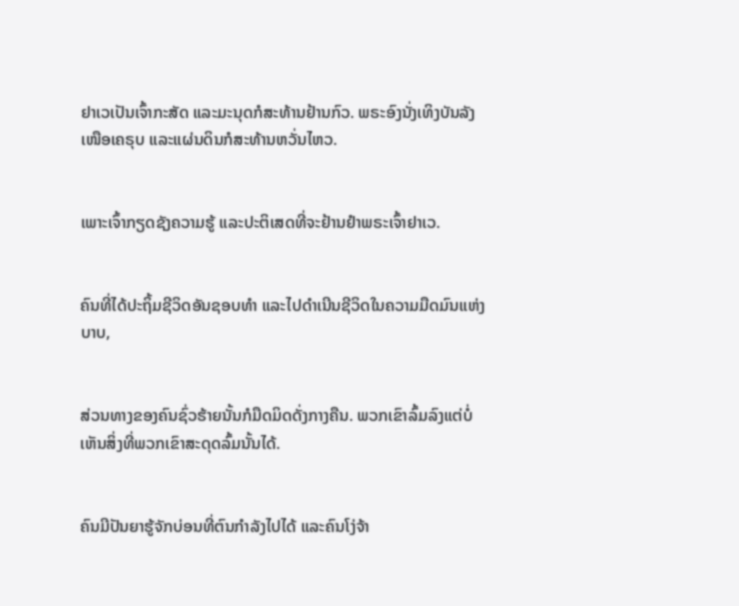ຢາເວເປັນເຈົ້າກະສັດ ແລະມະນຸດກໍສະທ້ານຢ້ານກົວ. ພຣະອົງນັ່ງເທິງບັນລັງເໜືອເຄຣຸບ ແລະແຜ່ນດິນກໍສະທ້ານຫວັ່ນໄຫວ.


ເພາະເຈົ້າກຽດຊັງຄວາມຮູ້ ແລະປະຕິເສດທີ່ຈະຢ້ານຢຳພຣະເຈົ້າຢາເວ.


ຄົນທີ່ໄດ້ປະຖິ້ມຊີວິດອັນຊອບທຳ ແລະໄປດຳເນີນຊີວິດໃນຄວາມມືດມົນແຫ່ງບາບ,


ສ່ວນທາງຂອງຄົນຊົ່ວຮ້າຍນັ້ນກໍມືດມິດດັ່ງກາງຄືນ. ພວກເຂົາລົ້ມລົງແຕ່ບໍ່ເຫັນສິ່ງທີ່ພວກເຂົາສະດຸດລົ້ມນັ້ນໄດ້.


ຄົນມີປັນຍາຮູ້ຈັກບ່ອນທີ່ຕົນກຳລັງໄປໄດ້ ແລະຄົນໂງ່ຈ້າ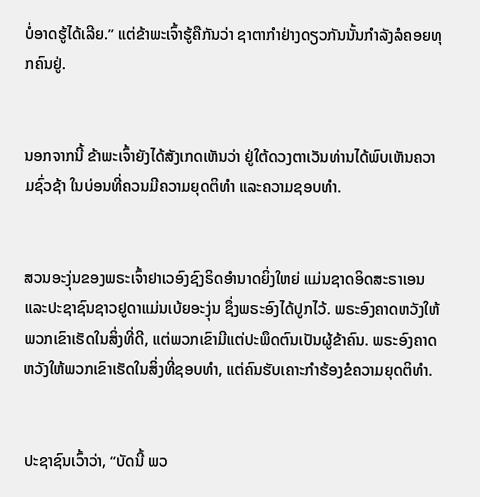ບໍ່ອາດຮູ້ໄດ້ເລີຍ.” ແຕ່ຂ້າພະເຈົ້າຮູ້ຄືກັນວ່າ ຊາຕາກຳຢ່າງດຽວກັນນັ້ນກຳລັງລໍຄອຍທຸກຄົນຢູ່.


ນອກຈາກນີ້ ຂ້າພະເຈົ້າຍັງໄດ້ສັງເກດເຫັນວ່າ ຢູ່ໃຕ້ດວງຕາເວັນທ່ານໄດ້ພົບເຫັນຄວາມຊົ່ວຊ້າ ໃນບ່ອນທີ່ຄວນມີຄວາມຍຸດຕິທຳ ແລະຄວາມຊອບທຳ.


ສວນອະງຸ່ນຂອງພຣະເຈົ້າຢາເວອົງຊົງຣິດອຳນາດຍິ່ງໃຫຍ່ ແມ່ນຊາດອິດສະຣາເອນ ແລະປະຊາຊົນຊາວຢູດາແມ່ນເບ້ຍອະງຸ່ນ ຊຶ່ງພຣະອົງໄດ້ປູກໄວ້. ພຣະອົງຄາດຫວັງໃຫ້ພວກເຂົາເຮັດໃນສິ່ງທີ່ດີ, ແຕ່ພວກເຂົາມີແຕ່ປະພຶດຕົນເປັນຜູ້ຂ້າຄົນ. ພຣະອົງຄາດຫວັງໃຫ້ພວກເຂົາເຮັດໃນສິ່ງທີ່ຊອບທຳ, ແຕ່ຄົນຮັບເຄາະກຳຮ້ອງຂໍຄວາມຍຸດຕິທຳ.


ປະຊາຊົນເວົ້າວ່າ, “ບັດນີ້ ພວ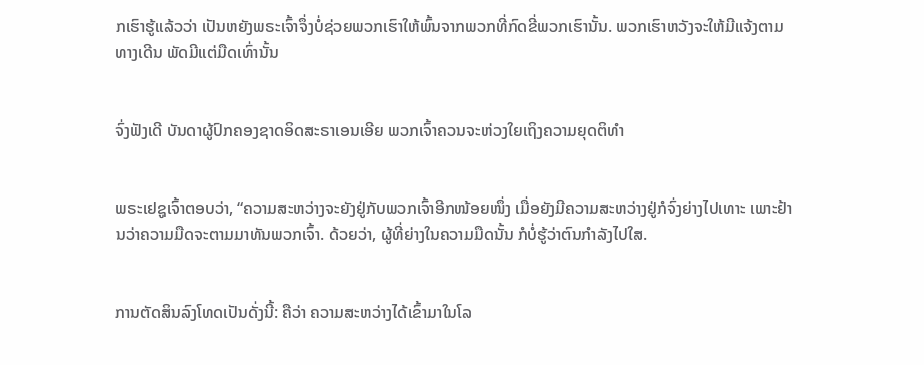ກເຮົາຮູ້ແລ້ວວ່າ ເປັນຫຍັງພຣະເຈົ້າຈຶ່ງບໍ່ຊ່ວຍພວກເຮົາໃຫ້ພົ້ນຈາກພວກທີ່ກົດຂີ່ພວກເຮົານັ້ນ. ພວກເຮົາຫວັງຈະໃຫ້ມີແຈ້ງຕາມທາງເດີນ ພັດມີແຕ່ມືດເທົ່ານັ້ນ


ຈົ່ງຟັງເດີ ບັນດາຜູ້ປົກຄອງຊາດອິດສະຣາເອນເອີຍ ພວກເຈົ້າຄວນຈະຫ່ວງໃຍເຖິງຄວາມຍຸດຕິທຳ


ພຣະເຢຊູເຈົ້າຕອບວ່າ, “ຄວາມສະຫວ່າງຈະຍັງຢູ່ກັບພວກເຈົ້າອີກໜ້ອຍໜຶ່ງ ເມື່ອຍັງມີຄວາມສະຫວ່າງຢູ່ກໍຈົ່ງຍ່າງໄປເທາະ ເພາະຢ້ານວ່າຄວາມມືດຈະຕາມມາທັນພວກເຈົ້າ. ດ້ວຍວ່າ, ຜູ້ທີ່ຍ່າງໃນຄວາມມືດນັ້ນ ກໍບໍ່ຮູ້ວ່າຕົນກຳລັງໄປໃສ.


ການຕັດສິນລົງໂທດເປັນດັ່ງນີ້: ຄືວ່າ ຄວາມສະຫວ່າງໄດ້ເຂົ້າມາໃນໂລ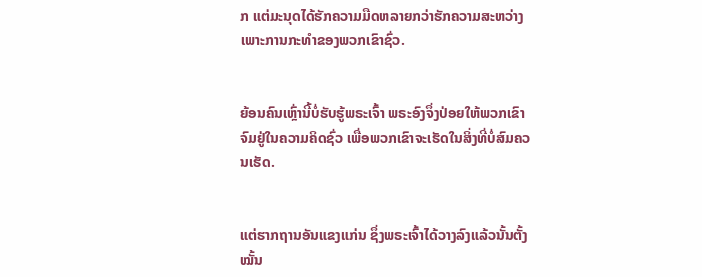ກ ແຕ່ມະນຸດໄດ້ຮັກຄວາມມືດຫລາຍກວ່າຮັກຄວາມສະຫວ່າງ ເພາະການກະທຳຂອງພວກເຂົາຊົ່ວ.


ຍ້ອນຄົນເຫຼົ່ານີ້ບໍ່ຮັບຮູ້ພຣະເຈົ້າ ພຣະອົງຈຶ່ງປ່ອຍໃຫ້ພວກເຂົາຈົມຢູ່ໃນຄວາມຄິດຊົ່ວ ເພື່ອພວກເຂົາຈະເຮັດໃນສິ່ງທີ່ບໍ່ສົມຄວນເຮັດ.


ແຕ່ຮາກຖານອັນແຂງແກ່ນ ຊຶ່ງພຣະເຈົ້າໄດ້ວາງລົງແລ້ວນັ້ນຕັ້ງໝັ້ນ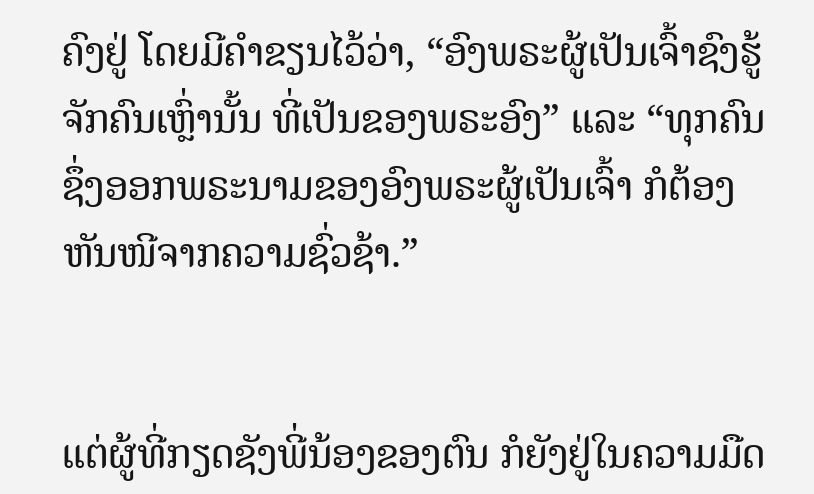ຄົງຢູ່ ໂດຍມີຄຳຂຽນໄວ້ວ່າ, “ອົງພຣະຜູ້ເປັນເຈົ້າຊົງຮູ້ຈັກຄົນເຫຼົ່ານັ້ນ ທີ່ເປັນຂອງພຣະອົງ” ແລະ “ທຸກຄົນ ຊຶ່ງອອກພຣະນາມຂອງອົງພຣະຜູ້ເປັນເຈົ້າ ກໍຕ້ອງຫັນໜີຈາກຄວາມຊົ່ວຊ້າ.”


ແຕ່ຜູ້ທີ່ກຽດຊັງພີ່ນ້ອງຂອງຕົນ ກໍຍັງຢູ່ໃນຄວາມມືດ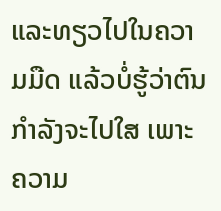ແລະທຽວໄປໃນຄວາມມືດ ແລ້ວບໍ່ຮູ້ວ່າຕົນກຳລັງຈະໄປໃສ ເພາະຄວາມ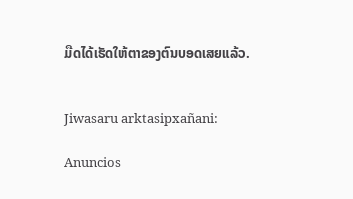ມືດໄດ້ເຮັດໃຫ້ຕາຂອງຕົນບອດເສຍແລ້ວ.


Jiwasaru arktasipxañani:

Anuncios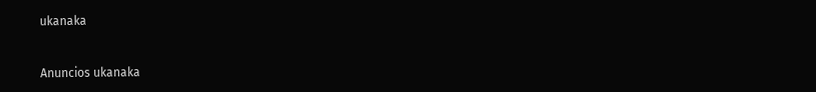ukanaka


Anuncios ukanaka